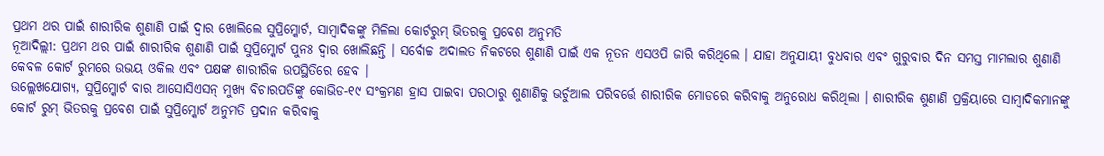ପ୍ରଥମ ଥର ପାଇଁ ଶାରୀରିକ ଶୁଣାଣି ପାଇଁ ଦ୍ୱାର ଖୋଲିଲେ ସୁପ୍ରିମ୍କୋର୍ଟ, ସାମ୍ବାଦିକଙ୍କୁ ମିଳିଲା କୋର୍ଟରୁମ୍ ଭିତରକୁ ପ୍ରବେଶ ଅନୁମତି
ନୂଆଦିଲ୍ଲୀ: ପ୍ରଥମ ଥର ପାଇଁ ଶାରୀରିକ ଶୁଣାଣି ପାଇଁ ସୁପ୍ରିମ୍କୋର୍ଟ ପୁନଃ ଦ୍ୱାର ଖୋଲିଛନ୍ତି । ସର୍ବୋଚ୍ଚ ଅଦାଲତ ନିକଟରେ ଶୁଣାଣି ପାଇଁ ଏକ ନୂତନ ଏସଓପି ଜାରି କରିଥିଲେ । ଯାହା ଅନୁଯାୟୀ ବୁଧବାର ଏବଂ ଗୁରୁବାର ଦିନ ସମସ୍ତ ମାମଲାର ଶୁଣାଣି କେବଳ କୋର୍ଟ ରୁମରେ ଉଭୟ ଓକିଲ ଏବଂ ପକ୍ଷଙ୍କ ଶାରୀରିକ ଉପସ୍ଥିତିରେ ହେବ ।
ଉଲ୍ଲେଖଯୋଗ୍ୟ, ସୁପ୍ରିମ୍କୋର୍ଟ ବାର ଆସୋସିଏସନ୍ ମୁଖ୍ୟ ବିଚାରପତିଙ୍କୁ କୋଭିଡ-୧୯ ସଂକ୍ରମଣ ହ୍ରାସ ପାଇବା ପରଠାରୁ ଶୁଣାଣିକୁ ଭର୍ଚୁଆଲ ପରିବର୍ତ୍ତେ ଶାରୀରିକ ମୋଡରେ କରିବାକୁ ଅନୁରୋଧ କରିଥିଲା । ଶାରୀରିକ ଶୁଣାଣି ପ୍ରକ୍ରିୟାରେ ସାମ୍ବାଦିକମାନଙ୍କୁ କୋର୍ଟ ରୁମ୍ ଭିତରକୁ ପ୍ରବେଶ ପାଇଁ ସୁପ୍ରିମ୍କୋର୍ଟ ଅନୁମତି ପ୍ରଦାନ କରିବାକୁ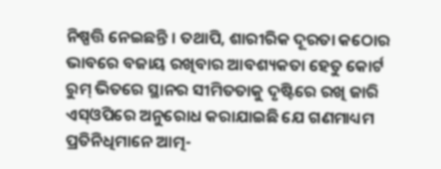ନିଷ୍ପତ୍ତି ନେଇଛନ୍ତି । ତଥାପି, ଶାରୀରିକ ଦୂରତା କଠୋର ଭାବରେ ବଜାୟ ରଖିବାର ଆବଶ୍ୟକତା ହେତୁ କୋର୍ଟ ରୁମ୍ ଭିତରେ ସ୍ଥାନର ସୀମିତତାକୁ ଦୃଷ୍ଟିରେ ରଖି ଜାରି ଏସ୍ଓପିରେ ଅନୁରୋଧ କରାଯାଇଛି ଯେ ଗଣମାଧ୍ୟମ ପ୍ରତିନିଧିମାନେ ଆତ୍ମ-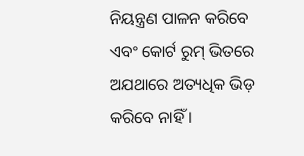ନିୟନ୍ତ୍ରଣ ପାଳନ କରିବେ ଏବଂ କୋର୍ଟ ରୁମ୍ ଭିତରେ ଅଯଥାରେ ଅତ୍ୟଧିକ ଭିଡ଼ କରିବେ ନାହିଁ ।